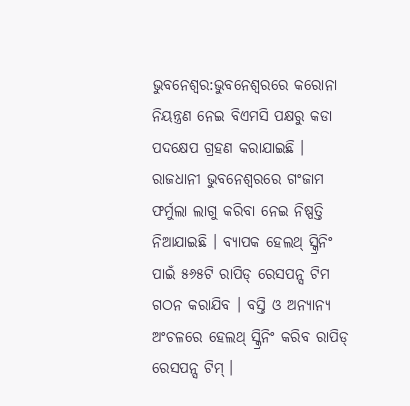ଭୁବନେଶ୍ୱର:ଭୁବନେଶ୍ୱରରେ କରୋନା ନିୟନ୍ତ୍ରଣ ନେଇ ବିଏମସି ପକ୍ଷରୁ କଡା ପଦକ୍ଷେପ ଗ୍ରହଣ କରାଯାଇଛି । ରାଜଧାନୀ ଭୁବନେଶ୍ୱରରେ ଗଂଜାମ ଫର୍ମୁଲା ଲାଗୁ କରିବା ନେଇ ନିଷ୍ପତ୍ତି ନିଆଯାଇଛି । ବ୍ୟାପକ ହେଲଥ୍ ସ୍କ୍ରିନିଂ ପାଇଁ ୫୬୫ଟି ରାପିଡ୍ ରେସପନ୍ସ ଟିମ ଗଠନ କରାଯିବ । ବସ୍ତି ଓ ଅନ୍ୟାନ୍ୟ ଅଂଚଳରେ ହେଲଥ୍ ସ୍କ୍ରିନିଂ କରିବ ରାପିଡ୍ ରେସପନ୍ସ ଟିମ୍ ।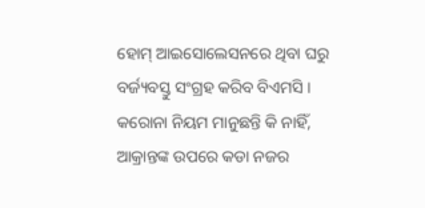ହୋମ୍ ଆଇସୋଲେସନରେ ଥିବା ଘରୁ ବର୍ଜ୍ୟବସ୍ତୁ ସଂଗ୍ରହ କରିବ ବିଏମସି । କରୋନା ନିୟମ ମାନୁଛନ୍ତି କି ନାହିଁ, ଆକ୍ରାନ୍ତଙ୍କ ଉପରେ କଡା ନଜର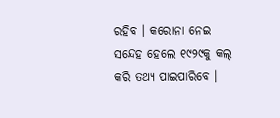ରହିବ । କରୋନା ନେଇ ସନ୍ଦେହ ହେଲେ ୧୯୨୯କୁ କଲ୍ କରି ତଥ୍ୟ ପାଇପାରିବେ ।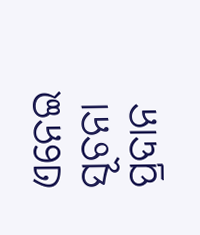ଏନେଇ ସୂଚନା ପ୍ରଦାନ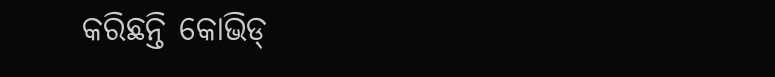କରିଛନ୍ତି କୋଭିଡ୍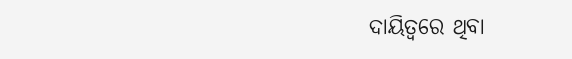ଦାୟିତ୍ୱରେ ଥିବା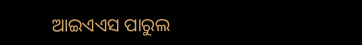ଆଇଏଏସ ପାରୁଲ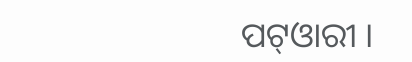ପଟ୍ଓାରୀ ।